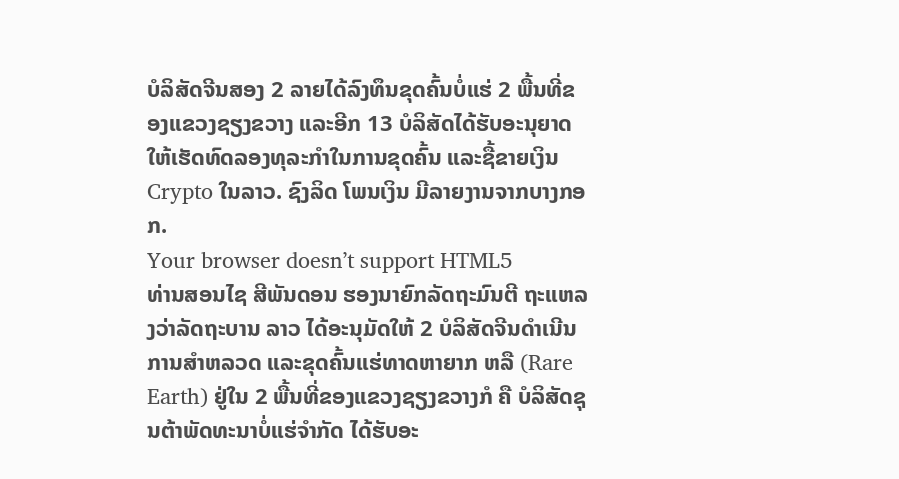ບໍລິສັດຈີນສອງ 2 ລາຍໄດ້ລົງທຶນຂຸດຄົ້ນບໍ່ແຮ່ 2 ພື້ນທີ່ຂອງແຂວງຊຽງຂວາງ ແລະອີກ 13 ບໍລິສັດໄດ້ຮັບອະນຸຍາດໃຫ້ເຮັດທົດລອງທຸລະກຳໃນການຂຸດຄົ້ນ ແລະຊື້ຂາຍເງິນ Crypto ໃນລາວ. ຊົງລິດ ໂພນເງິນ ມີລາຍງານຈາກບາງກອກ.
Your browser doesn’t support HTML5
ທ່ານສອນໄຊ ສີພັນດອນ ຮອງນາຍົກລັດຖະມົນຕີ ຖະແຫລງວ່າລັດຖະບານ ລາວ ໄດ້ອະນຸມັດໃຫ້ 2 ບໍລິສັດຈີນດຳເນີນການສຳຫລວດ ແລະຂຸດຄົ້ນແຮ່ທາດຫາຍາກ ຫລື (Rare Earth) ຢູ່ໃນ 2 ພື້ນທີ່ຂອງແຂວງຊຽງຂວາງກໍ ຄື ບໍລິສັດຊຸນຕ້າພັດທະນາບໍ່ແຮ່ຈຳກັດ ໄດ້ຮັບອະ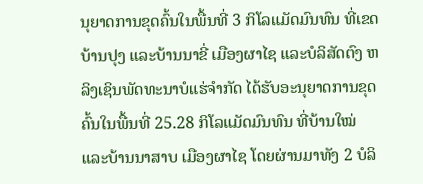ນຸຍາດການຂຸດຄົ້ນໃນພື້ນທີ່ 3 ກິໂລແມັດມົນທົນ ທີ່ເຂດບ້ານປຸງ ແລະບ້ານນາຂີ່ ເມືອງຜາໄຊ ແລະບໍລິສັດຕົງ ຫລິງເຊິນພັດທະນາບໍແຮ່ຈຳກັດ ໄດ້ຮັບອະນຸຍາດການຂຸດຄົ້ນໃນພື້ນທີ່ 25.28 ກິໂລແມັດມົນທົນ ທີ່ບ້ານໃໝ່ ແລະບ້ານນາສາບ ເມືອງຜາໄຊ ໂດຍຜ່ານມາທັງ 2 ບໍລິ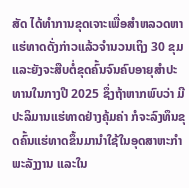ສັດ ໄດ້ທຳການຂຸດເຈາະເພື່ອສຳຫລວດຫາແຮ່ທາດດັ່ງກ່າວແລ້ວຈຳນວນເຖິງ 30 ຂຸມ ແລະຍັງຈະສືບຕໍ່ຂຸດຄົ້ນຈົນຄົບອາຍຸສຳປະທານໃນກາງປີ 2025 ຊຶ່ງຖ້າຫາກພົບວ່າ ມີປະລິມານແຮ່ທາດຢ່າງຄຸ້ມຄ່າ ກໍຈະລົງທຶນຂຸດຄົ້ນແຮ່ທາດຂຶ້ນມານຳໃຊ້ໃນອຸດສາຫະກຳພະລັງງານ ແລະໃນ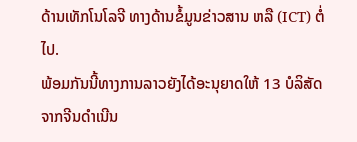ດ້ານເທັກໂນໂລຈີ ທາງດ້ານຂໍ້ມູນຂ່າວສານ ຫລື (ICT) ຕໍ່ໄປ.
ພ້ອມກັນນີ້ທາງການລາວຍັງໄດ້ອະນຸຍາດໃຫ້ 13 ບໍລິສັດຈາກຈີນດຳເນີນ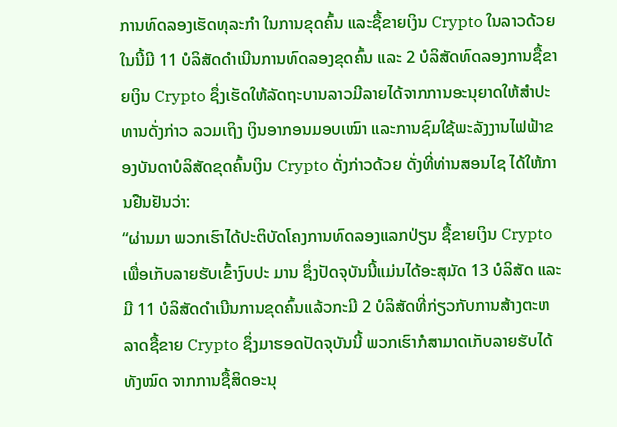ການທົດລອງເຮັດທຸລະກຳ ໃນການຂຸດຄົ້ນ ແລະຊື້ຂາຍເງິນ Crypto ໃນລາວດ້ວຍ ໃນນີ້ມີ 11 ບໍລິສັດດຳເນີນການທົດລອງຂຸດຄົ້ນ ແລະ 2 ບໍລິສັດທົດລອງການຊື້ຂາຍເງິນ Crypto ຊຶ່ງເຮັດໃຫ້ລັດຖະບານລາວມີລາຍໄດ້ຈາກການອະນຸຍາດໃຫ້ສຳປະທານດັ່ງກ່າວ ລວມເຖິງ ເງິນອາກອນມອບເໝົາ ແລະການຊົມໃຊ້ພະລັງງານໄຟຟ້າຂອງບັນດາບໍລິສັດຂຸດຄົ້ນເງິນ Crypto ດັ່ງກ່າວດ້ວຍ ດັ່ງທີ່ທ່ານສອນໄຊ ໄດ້ໃຫ້ການຢືນຢັນວ່າ:
“ຜ່ານມາ ພວກເຮົາໄດ້ປະຕິບັດໂຄງການທົດລອງແລກປ່ຽນ ຊື້ຂາຍເງິນ Crypto ເພື່ອເກັບລາຍຮັບເຂົ້າງົບປະ ມານ ຊຶ່ງປັດຈຸບັນນີ້ແມ່ນໄດ້ອະສຸມັດ 13 ບໍລິສັດ ແລະມີ 11 ບໍລິສັດດຳເນີນການຂຸດຄົ້ນແລ້ວກະມີ 2 ບໍລິສັດທີ່ກ່ຽວກັບການສ້າງຕະຫລາດຊື້ຂາຍ Crypto ຊຶ່ງມາຮອດປັດຈຸບັນນີ້ ພວກເຮົາກໍສາມາດເກັບລາຍຮັບໄດ້ທັງໝົດ ຈາກການຊື້ສິດອະນຸ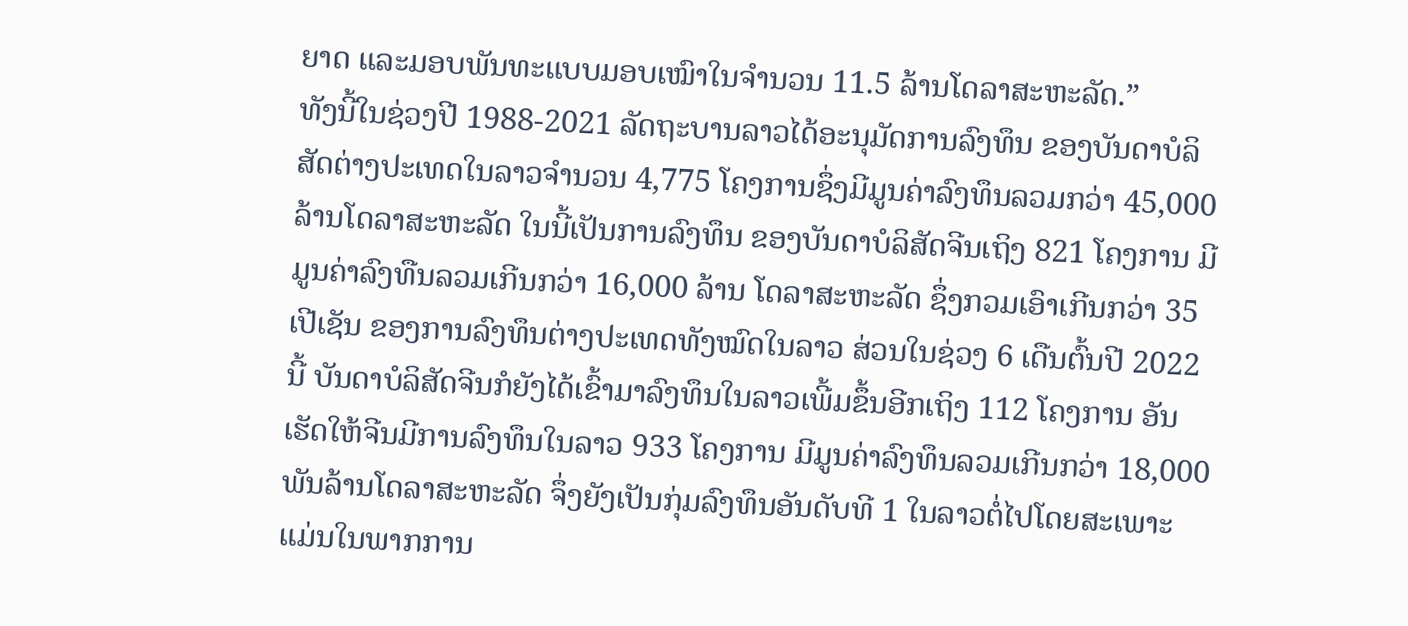ຍາດ ແລະມອບພັນທະແບບມອບເໝົາໃນຈຳນວນ 11.5 ລ້ານໂດລາສະຫະລັດ.”
ທັງນີ້ໃນຊ່ວງປີ 1988-2021 ລັດຖະບານລາວໄດ້ອະນຸມັດການລົງທຶນ ຂອງບັນດາບໍລິສັດຕ່າງປະເທດໃນລາວຈຳນວນ 4,775 ໂຄງການຊຶ່ງມີມູນຄ່າລົງທຶນລວມກວ່າ 45,000 ລ້ານໂດລາສະຫະລັດ ໃນນີ້ເປັນການລົງທຶນ ຂອງບັນດາບໍລິສັດຈີນເຖິງ 821 ໂຄງການ ມີມູນຄ່າລົງທືນລວມເກີນກວ່າ 16,000 ລ້ານ ໂດລາສະຫະລັດ ຊຶ່ງກວມເອົາເກີນກວ່າ 35 ເປີເຊັນ ຂອງການລົງທຶນຕ່າງປະເທດທັງໝົດໃນລາວ ສ່ວນໃນຊ່ວງ 6 ເດືນຕົ້ນປີ 2022 ນີ້ ບັນດາບໍລິສັດຈີນກໍຍັງໄດ້ເຂົ້າມາລົງທຶນໃນລາວເພີ້ມຂຶ້ນອີກເຖິງ 112 ໂຄງການ ອັນເຮັດໃຫ້ຈີນມີການລົງທຶນໃນລາວ 933 ໂຄງການ ມີມູນຄ່າລົງທຶນລວມເກີນກວ່າ 18,000 ພັນລ້ານໂດລາສະຫະລັດ ຈຶ່ງຍັງເປັນກຸ່ມລົງທຶນອັນດັບທີ 1 ໃນລາວຕໍ່ໄປໂດຍສະເພາະແມ່ນໃນພາກການ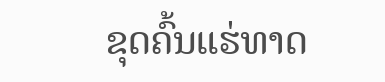ຂຸດຄົ້ນແຮ່ທາດ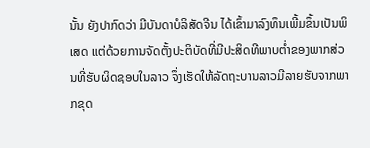ນັ້ນ ຍັງປາກົດວ່າ ມີບັນດາບໍລິສັດຈີນ ໄດ້ເຂົ້າມາລົງທຶນເພີ້ມຂຶ້ນເປັນພິເສດ ແຕ່ດ້ວຍການຈັດຕັ້ງປະຕິບັດທີ່ມີປະສິດທີພາບຕ່ຳຂອງພາກສ່ວນທີ່ຮັບຜິດຊອບໃນລາວ ຈຶ່ງເຮັດໃຫ້ລັດຖະບານລາວມີລາຍຮັບຈາກພາກຂຸດ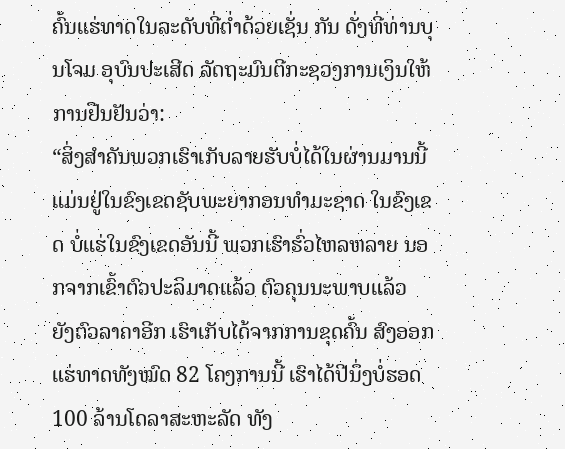ຄົ້ນແຮ່ທາດໃນລະດັບທີ່ຕ່ຳດ້ວຍເຊັ່ນ ກັນ ດັ່ງທີ່ທ່ານບຸນໂຈມ ອຸບົນປະເສີດ ລັດຖະມົນຕີກະຊວງການເງິນໃຫ້ການຢືນຢັນວ່າ:
“ສິ່ງສຳຄັນພວກເຮົາເກັບລາຍຮັບບໍ່ໄດ້ໃນຜ່ານມານນີ້ ແມ່ນຢູ່ໃນຂົງເຂດຊັບພະຍາກອນທຳມະຊາດ ໃນຂົງເຂດ ບໍ່ແຮ່ໃນຂົງເຂດອັນນີ້ ພວກເຮົາຮົ່ວໄຫລຫລາຍ ນອກຈາກເຂົ້າຕົວປະລິມາດແລ້ວ ຕົວຄຸນນະພາບແລ້ວ ຍັງຕົວລາຄາອີກ ເຮົາເກັບໄດ້ຈາກການຂຸດຄົ້ນ ສົງອອກແຮ່ທາດທັງໝົດ 82 ໂຄງການນີ້ ເຮົາໄດ້ປີນຶ່ງບໍ່ຮອດ 100 ລ້ານໂດລາສະຫະລັດ ທັງ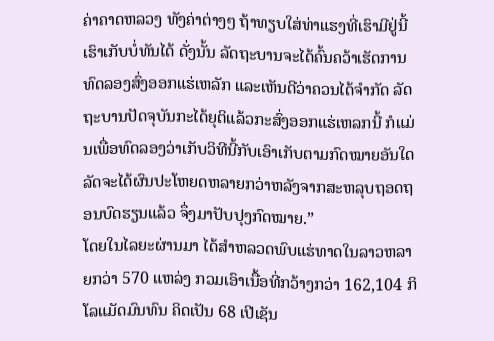ຄ່າຄາດຫລວງ ທັງຄ່າຕ່າງໆ ຖ້າທຽບໃສ່ທ່າແຮງທີ່ເຮົາມີຢູ່ນີ້ເຮົາເກັບບໍ່ທັນໄດ້ ດັ່ງນັ້ນ ລັດຖະບານຈະໄດ້ຄົ້ນຄວ້າເຮັດການທົດລອງສົ່ງອອກແຮ່ເຫລັກ ແລະເຫັນດີວ່າຄວນໄດ້ຈຳກັດ ລັດຖະບານປັດຈຸບັນກະໄດ້ຍຸຕິແລ້ວກະສົ່ງອອກແຮ່ເຫລກນີ້ ກໍແມ່ນເພື່ອທົດລອງວ່າເກັບວິທີນີ້ກັບເອົາເກັບຕາມກົດໝາຍອັນໃດລັດຈະໄດ້ຜົນປະໂຫຍດຫລາຍກວ່າຫລັງຈາກສະຫລຸບຖອດຖອນບົດຮຽນແລ້ວ ຈຶ່ງມາປັບປຸງກົດໝາຍ.”
ໂດຍໃນໄລຍະຜ່ານມາ ໄດ້ສຳຫລວດພົບແຮ່ທາດໃນລາວຫລາຍກວ່າ 570 ແຫລ່ງ ກວມເອົາເນື້ອທີ່ກວ້າງກວ່າ 162,104 ກິໂລແມັດມົນທົນ ຄິດເປັນ 68 ເປີເຊັນ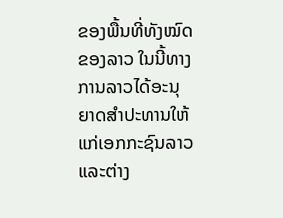ຂອງພື້ນທີ່ທັງໝົດຂອງລາວ ໃນນີ້ທາງການລາວໄດ້ອະນຸຍາດສຳປະທານໃຫ້ແກ່ເອກກະຊົນລາວ ແລະຕ່າງ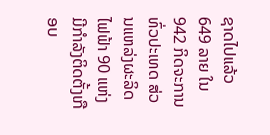ຊາດໄປແລ້ວ 649 ລາຍ ໃນ 942 ກິດຈະການທົ່ວປະເທດ ສ່ວນແຫລ່ງຜະລິດໄຟຟ້າ 90 ແຫ່ງ ມີກຳລັງຕິດຕັ້ງເກືອບ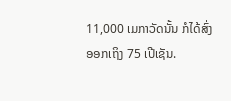11,000 ເມກາວັດນັ້ນ ກໍໄດ້ສົ່ງອອກເຖິງ 75 ເປີເຊັນ.